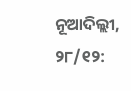ନୂଆଦିଲ୍ଲୀ, ୨୮/୧୨: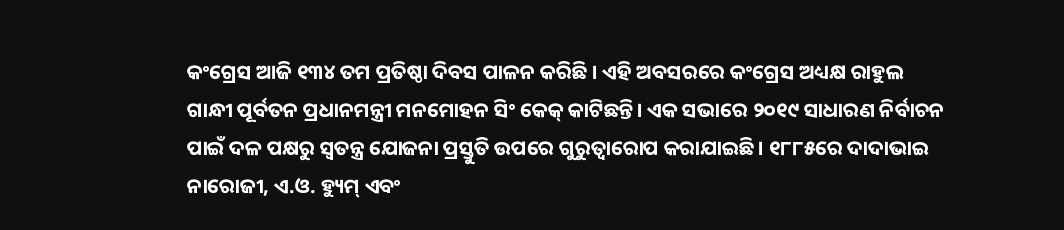କଂଗ୍ରେସ ଆଜି ୧୩୪ ତମ ପ୍ରତିଷ୍ଠା ଦିବସ ପାଳନ କରିଛି । ଏହି ଅବସରରେ କଂଗ୍ରେସ ଅଧ୍ୟକ୍ଷ ରାହୁଲ ଗାନ୍ଧୀ ପୂର୍ବତନ ପ୍ରଧାନମନ୍ତ୍ରୀ ମନମୋହନ ସିଂ କେକ୍ କାଟିଛନ୍ତି। ଏକ ସଭାରେ ୨୦୧୯ ସାଧାରଣ ନିର୍ବାଚନ ପାଇଁ ଦଳ ପକ୍ଷରୁ ସ୍ବତନ୍ତ୍ର ଯୋଜନା ପ୍ରସ୍ତୁତି ଉପରେ ଗୁରୁତ୍ୱାରୋପ କରାଯାଇଛି। ୧୮୮୫ରେ ଦାଦାଭାଇ ନାରୋଜୀ, ଏ.ଓ. ହ୍ୟୁମ୍ ଏବଂ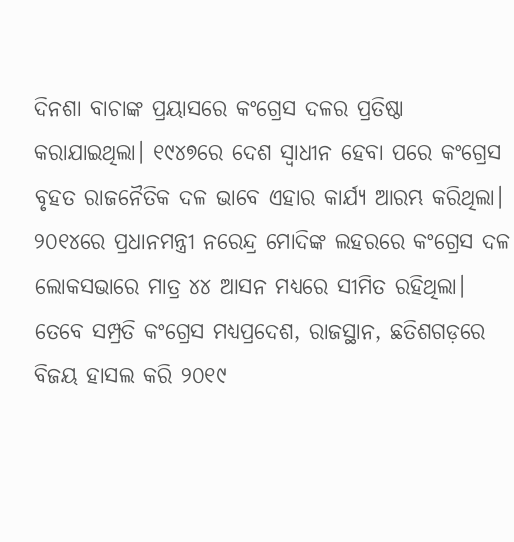ଦିନଶା ବାଚାଙ୍କ ପ୍ରୟାସରେ କଂଗ୍ରେସ ଦଳର ପ୍ରତିଷ୍ଠା କରାଯାଇଥିଲା। ୧୯୪୭ରେ ଦେଶ ସ୍ବାଧୀନ ହେବା ପରେ କଂଗ୍ରେସ ବୃହତ ରାଜନୈତିକ ଦଳ ଭାବେ ଏହାର କାର୍ଯ୍ୟ ଆରମ୍ଭ କରିଥିଲା। ୨୦୧୪ରେ ପ୍ରଧାନମନ୍ତ୍ରୀ ନରେନ୍ଦ୍ର ମୋଦିଙ୍କ ଲହରରେ କଂଗ୍ରେସ ଦଳ ଲୋକସଭାରେ ମାତ୍ର ୪୪ ଆସନ ମଧ୍ୟରେ ସୀମିତ ରହିଥିଲା। ତେବେ ସମ୍ପ୍ରତି କଂଗ୍ରେସ ମଧ୍ୟପ୍ରଦେଶ, ରାଜସ୍ଥାନ, ଛତିଶଗଡ଼ରେ ବିଜୟ ହାସଲ କରି ୨୦୧୯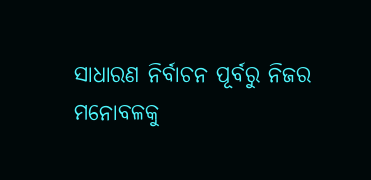ସାଧାରଣ ନିର୍ବାଚନ ପୂର୍ବରୁ ନିଜର ମନୋବଳକୁ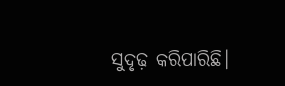ସୁଦୃଢ଼ କରିପାରିଛି।